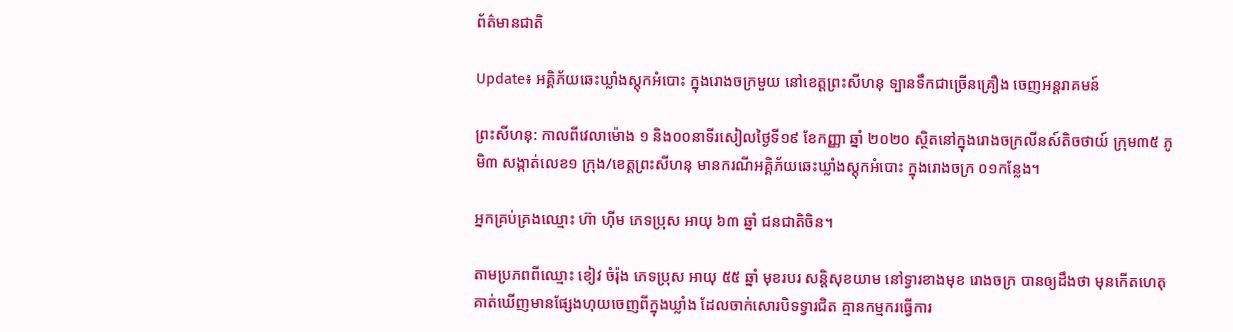ព័ត៌មានជាតិ

Update៖ អគ្គិភ័យឆេះឃ្លាំងស្តុកអំបោះ ក្នុងរោងចក្រមួយ នៅខេត្តព្រះសីហនុ ទ្បានទឹកជាច្រើនគ្រឿង ចេញអន្តរាគមន៍

ព្រះសីហនុ: កាលពីវេលាម៉ោង ១ និង០០នាទីរសៀលថ្ងៃទី១៩ ខែកញ្ញា ឆ្នាំ ២០២០ ស្ថិតនៅក្នុងរោងចក្រលីនស៍តិចថាយ៍ ក្រុម៣៥ ភូមិ៣ សង្កាត់លេខ១ ក្រុង/ខេត្តព្រះសីហនុ មានករណីអគ្គិភ័យឆេះឃ្លាំងស្តុកអំបោះ ក្នុងរោងចក្រ ០១កន្លែង។

អ្នកគ្រប់គ្រងឈ្មោះ ហ៊ា ហ៊ីម ភេទប្រុស អាយុ ៦៣ ឆ្នាំ ជនជាតិចិន។

តាមប្រភពពីឈ្មោះ ខៀវ ចំរ៉ុង ភេទប្រុស អាយុ ៥៥ ឆ្នាំ មុខរបរ សន្តិសុខយាម នៅទ្វារខាងមុខ រោងចក្រ បានឲ្យដឹងថា មុនកើតហេតុ គាត់ឃើញមានផ្សែងហុយចេញពីក្នុងឃ្លាំង ដែលចាក់សោរបិទទ្វារជិត គ្មានកម្មករធ្វើការ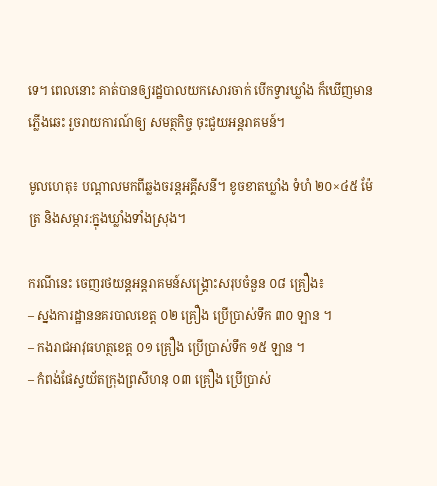ទេ។ ពេលនោះ គាត់បានឲ្យរដ្ឋបាលយកសោរចាក់ បើកទ្វារឃ្លាំង ក៏ឃើញមានភ្លើងឆេះ រួចរាយការណ៍ឲ្យ សមត្ថកិច្ច ចុះជួយអន្តរាគមន៍។

មូលហេតុ៖ បណ្តាលមកពីឆ្លងចរន្តអគ្គីសនី។ ខូចខាតឃ្លាំង ទំហំ ២០×៤៥ ម៉ែត្រ និងសម្ភារ:ក្នុងឃ្លាំងទាំងស្រុង។

ករណីនេះ ចេញរថយន្តអន្តរាគមន៍សង្គ្រោះសរុបចំនួន ០៨ គ្រឿង៖
– ស្នងការដ្ឋាននគរបាលខេត្ត ០២ គ្រឿង ប្រើប្រាស់ទឹក ៣០ ឡាន ។
– កងរាជអាវុធហត្ថខេត្ត ០១ គ្រឿង ប្រើប្រាស់ទឹក ១៥ ឡាន ។
– កំពង់ផែស្វយ័តក្រុងព្រសីហនុ ០៣ គ្រឿង ប្រើប្រាស់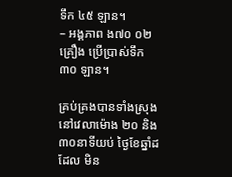ទឹក ៤៥ ឡាន។
– អង្គភាព ង៧០ ០២ គ្រឿង ប្រើប្រាស់ទឹក ៣០ ឡាន។

គ្រប់គ្រងបានទាំងស្រុង នៅវេលាម៉ោង ២០ និង៣០នាទីយប់ ថ្ងៃខែឆ្នាំដដែល មិន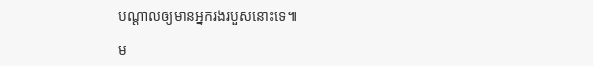បណ្តាលឲ្យមានអ្នករងរបួសនោះទេ៕

ម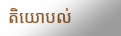តិយោបល់